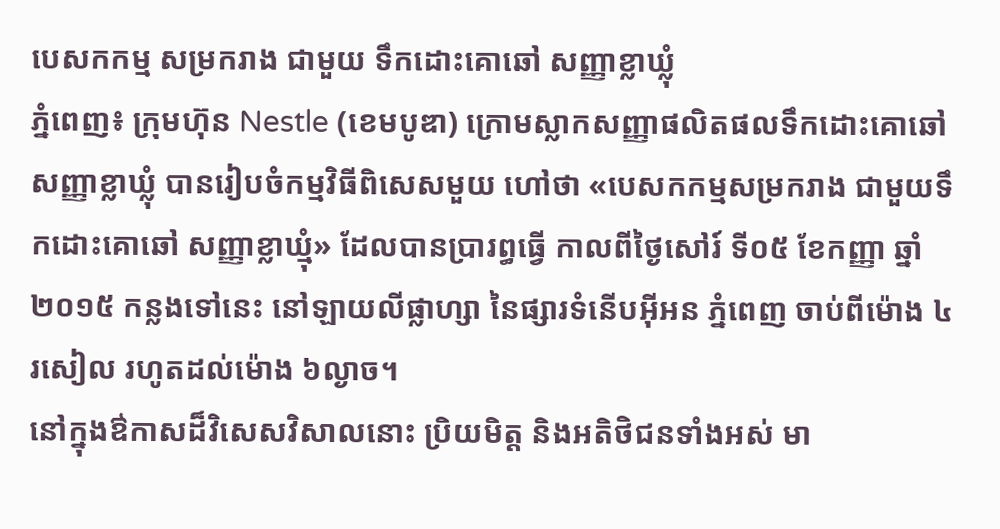បេសកកម្ម សម្រករាង ជាមួយ ទឹកដោះគោឆៅ សញ្ញាខ្លាឃ្លុំ
ភ្នំពេញ៖ ក្រុមហ៊ុន Nestle (ខេមបូឌា) ក្រោមស្លាកសញ្ញាផលិតផលទឹកដោះគោឆៅ សញ្ញាខ្លាឃ្លុំ បានរៀបចំកម្មវិធីពិសេសមួយ ហៅថា «បេសកកម្មសម្រករាង ជាមួយទឹកដោះគោឆៅ សញ្ញាខ្លាឃ្មុំ» ដែលបានប្រារព្ធធ្វើ កាលពីថ្ងៃសៅរ៍ ទី០៥ ខែកញ្ញា ឆ្នាំ២០១៥ កន្លងទៅនេះ នៅឡាយលីផ្លាហ្សា នៃផ្សារទំនើបអ៊ីអន ភ្នំពេញ ចាប់ពីម៉ោង ៤រសៀល រហូតដល់ម៉ោង ៦ល្ងាច។
នៅក្នុងឳកាសដ៏វិសេសវិសាលនោះ ប្រិយមិត្ត និងអតិថិជនទាំងអស់ មា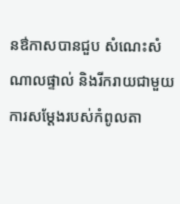នឳកាសបានជួប សំណេះសំណាលផ្ទាល់ និងរីករាយជាមួយការសម្តែងរបស់កំពូលតា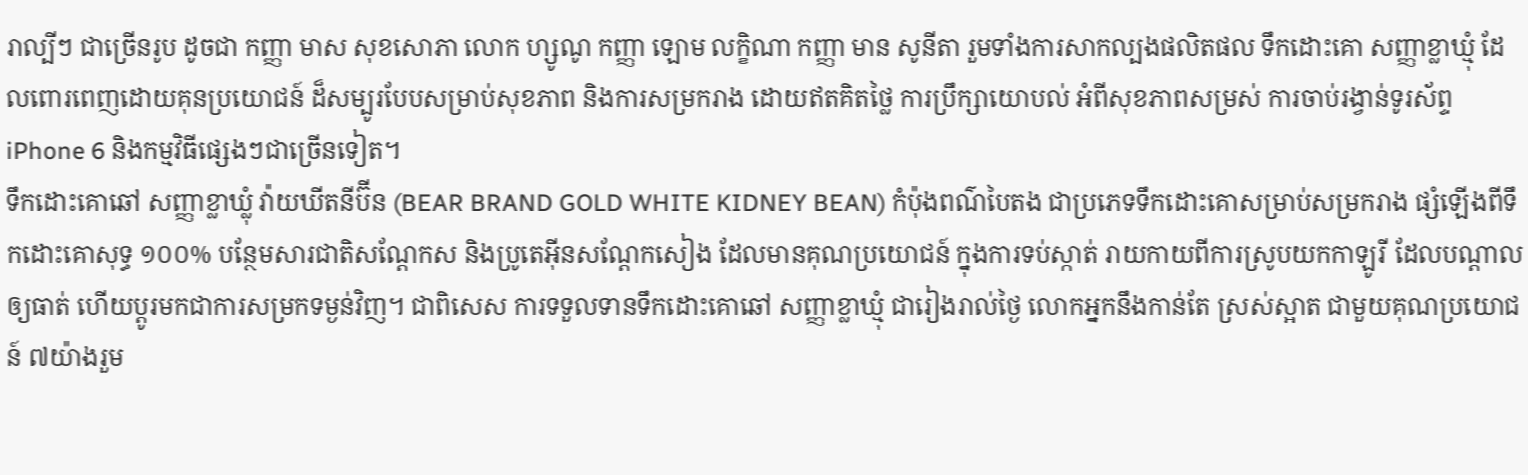រាល្បីៗ ជាច្រើនរូប ដូចជា កញ្ញា មាស សុខសោភា លោក ហ្សូណូ កញ្ញា ឡោម លក្ខិណា កញ្ញា មាន សូនីតា រួមទាំងការសាកល្បងផលិតផល ទឹកដោះគោ សញ្ញាខ្លាឃ្មុំ ដែលពោរពេញដោយគុនប្រយោជន៍ ដ៏សម្បូរបែបសម្រាប់សុខភាព និងការសម្រករាង ដោយឥតគិតថ្លៃ ការប្រឹក្សាយោបល់ អំពីសុខភាពសម្រស់ ការចាប់រង្វាន់ទូរស័ព្ទ iPhone 6 និងកម្មវិធីផ្សេងៗជាច្រើនទៀត។
ទឹកដោះគោឆៅ សញ្ញាខ្លាឃ្លុំ វ៉ាយឃីតនីប៊ីន (BEAR BRAND GOLD WHITE KIDNEY BEAN) កំប៉ុងពណ៌បៃតង ជាប្រភេទទឹកដោះគោសម្រាប់សម្រករាង ផ្សំឡើងពីទឹកដោះគោសុទ្ធ ១០០% បន្ថែមសារជាតិសណ្តែកស និងប្រូតេអ៊ីនសណ្តែកសៀង ដែលមានគុណប្រយោជន៍ ក្នុងការទប់ស្កាត់ រាយកាយពីការស្រូបយកកាឡូរី ដែលបណ្តាលឲ្យធាត់ ហើយប្តូរមកជាការសម្រកទម្ងន់វិញ។ ជាពិសេស ការទទួលទានទឹកដោះគោឆៅ សញ្ញាខ្លាឃ្មុំ ជារៀងរាល់ថ្ងៃ លោកអ្នកនឹងកាន់តែ ស្រស់ស្អាត ជាមួយគុណប្រយោជន៍ ៧យ៉ាងរួម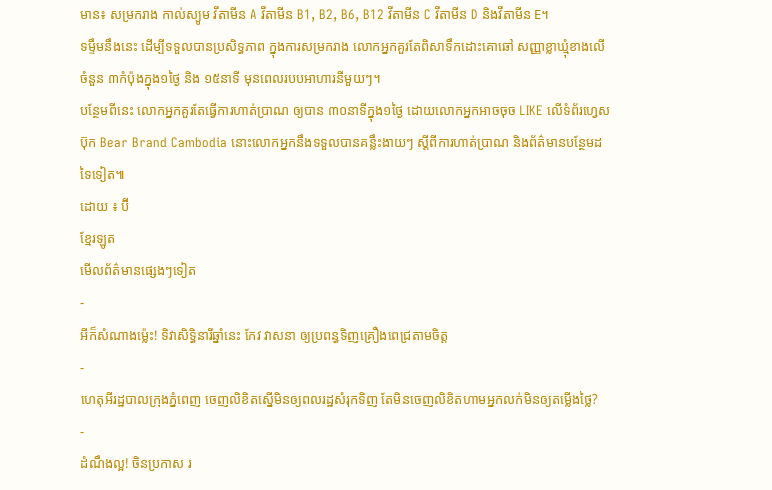មាន៖ សម្រករាង កាល់ស្យូម វីតាមីន A វីតាមីន B1, B2, B6, B12 វីតាមីន C វីតាមីន D និងវីតាមីន E។
ទម្ទឹមនឹងនេះ ដើម្បីទទួលបានប្រសិទ្ធភាព ក្នុងការសម្រករាង លោកអ្នកគួរតែពិសាទឹកដោះគោឆៅ សញ្ញាខ្លាឃ្មុំខាងលើ ចំនួន ៣កំប៉ុងក្នុង១ថ្ងៃ និង ១៥នាទី មុនពេលរបបអាហារនីមួយៗ។
បន្ថែមពីនេះ លោកអ្នកគួរតែធ្វើការហាត់ប្រាណ ឲ្យបាន ៣០នាទីក្នុង១ថ្ងៃ ដោយលោកអ្នកអាចចុច LIKE លើទំព័រហ្វេសប៊ុក Bear Brand Cambodia នោះលោកអ្នកនឹងទទួលបានគន្លឹះងាយៗ ស្តីពីការហាត់ប្រាណ និងព័ត៌មានបន្ថែមដទៃទៀត៕
ដោយ ៖ ប៊ី
ខ្មែរឡូត
មើលព័ត៌មានផ្សេងៗទៀត
-
អីក៏សំណាងម្ល៉េះ! ទិវាសិទ្ធិនារីឆ្នាំនេះ កែវ វាសនា ឲ្យប្រពន្ធទិញគ្រឿងពេជ្រតាមចិត្ត
-
ហេតុអីរដ្ឋបាលក្រុងភ្នំពេញ ចេញលិខិតស្នើមិនឲ្យពលរដ្ឋសំរុកទិញ តែមិនចេញលិខិតហាមអ្នកលក់មិនឲ្យតម្លើងថ្លៃ?
-
ដំណឹងល្អ! ចិនប្រកាស រ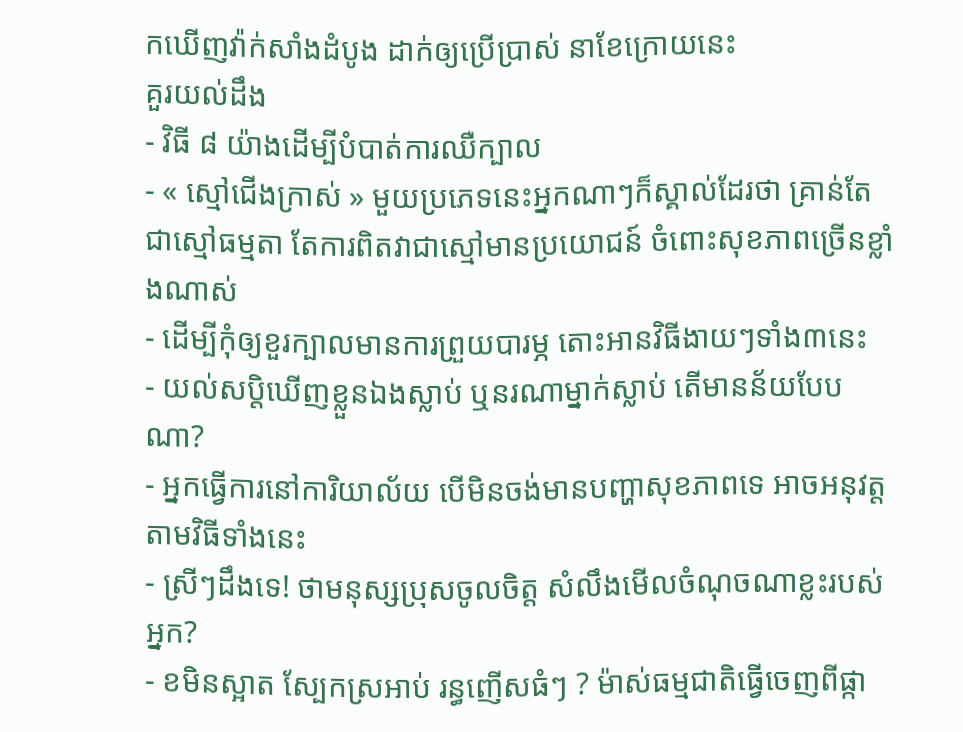កឃើញវ៉ាក់សាំងដំបូង ដាក់ឲ្យប្រើប្រាស់ នាខែក្រោយនេះ
គួរយល់ដឹង
- វិធី ៨ យ៉ាងដើម្បីបំបាត់ការឈឺក្បាល
- « ស្មៅជើងក្រាស់ » មួយប្រភេទនេះអ្នកណាៗក៏ស្គាល់ដែរថា គ្រាន់តែជាស្មៅធម្មតា តែការពិតវាជាស្មៅមានប្រយោជន៍ ចំពោះសុខភាពច្រើនខ្លាំងណាស់
- ដើម្បីកុំឲ្យខួរក្បាលមានការព្រួយបារម្ភ តោះអានវិធីងាយៗទាំង៣នេះ
- យល់សប្តិឃើញខ្លួនឯងស្លាប់ ឬនរណាម្នាក់ស្លាប់ តើមានន័យបែបណា?
- អ្នកធ្វើការនៅការិយាល័យ បើមិនចង់មានបញ្ហាសុខភាពទេ អាចអនុវត្តតាមវិធីទាំងនេះ
- ស្រីៗដឹងទេ! ថាមនុស្សប្រុសចូលចិត្ត សំលឹងមើលចំណុចណាខ្លះរបស់អ្នក?
- ខមិនស្អាត ស្បែកស្រអាប់ រន្ធញើសធំៗ ? ម៉ាស់ធម្មជាតិធ្វើចេញពីផ្កា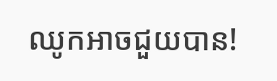ឈូកអាចជួយបាន!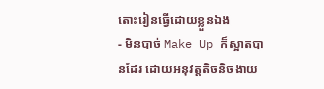តោះរៀនធ្វើដោយខ្លួនឯង
- មិនបាច់ Make Up ក៏ស្អាតបានដែរ ដោយអនុវត្តតិចនិចងាយ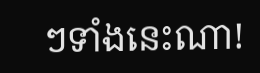ៗទាំងនេះណា!